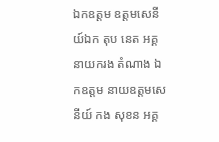ឯកឧត្តម ឧត្តមសេនីយ៍ឯក តុប នេត អគ្គនាយករង តំណាង ឯកឧត្តម នាយឧត្តមសេនីយ៍ កង សុខន អគ្គ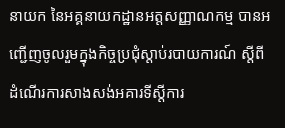នាយក នៃអគ្គនាយកដ្ឋានអត្តសញ្ញាណកម្ម បានអញ្ជើញចូលរួមក្នុងកិច្ចប្រជុំស្ដាប់របាយការណ៍ ស្ដីពី ដំណើរការសាងសង់អគារទីស្តីការ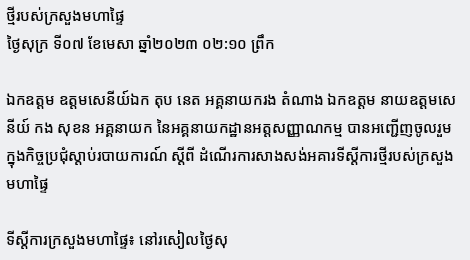ថ្មីរបស់ក្រសួងមហាផ្ទៃ
ថ្ងៃសុក្រ ទី០៧ ខែមេសា ឆ្នាំ២០២៣ ០២:១០ ព្រឹក

ឯកឧត្តម ឧត្តមសេនីយ៍ឯក តុប នេត អគ្គនាយករង តំណាង ឯកឧត្តម នាយឧត្តមសេនីយ៍ កង សុខន អគ្គនាយក នៃអគ្គនាយកដ្ឋានអត្តសញ្ញាណកម្ម បានអញ្ជើញចូលរួមក្នុងកិច្ចប្រជុំស្ដាប់របាយការណ៍ ស្ដីពី ដំណើរការសាងសង់អគារទីស្តីការថ្មីរបស់ក្រសួងមហាផ្ទៃ

ទីស្តីការក្រសួងមហាផ្ទៃ៖ នៅរសៀលថ្ងៃសុ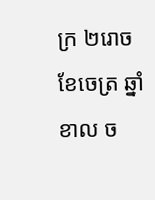ក្រ ២រោច ខែចេត្រ ឆ្នាំខាល ច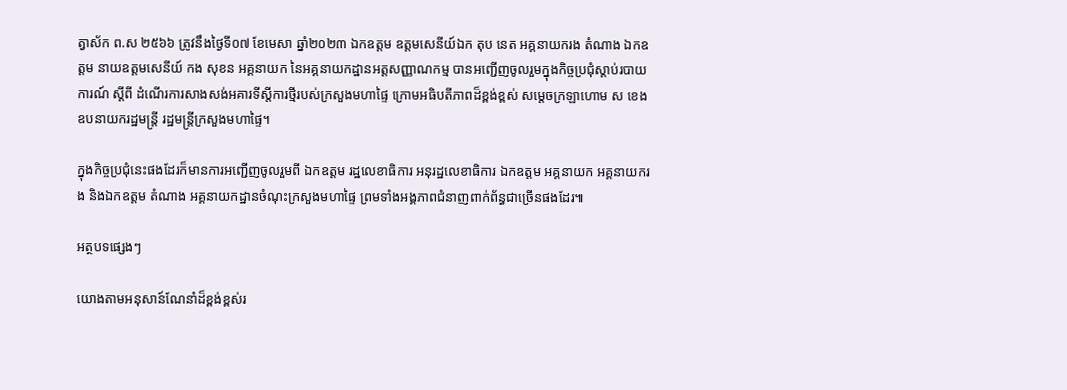ត្វាស័ក ព.ស ២៥៦៦ ត្រូវនឹងថ្ងៃទី០៧ ខែមេសា ឆ្នាំ២០២៣ ឯកឧត្តម ឧត្តមសេនីយ៍ឯក តុប នេត អគ្គនាយករង តំណាង ឯកឧត្តម នាយឧត្តមសេនីយ៍ កង សុខន អគ្គនាយក នៃអគ្គនាយកដ្ឋានអត្តសញ្ញាណកម្ម បានអញ្ជើញចូលរួមក្នុងកិច្ចប្រជុំស្ដាប់របាយការណ៍ ស្ដីពី ដំណើរការសាងសង់អគារទីស្តីការថ្មីរបស់ក្រសួងមហាផ្ទៃ ក្រោមអធិបតីភាពដ៏ខ្ពង់ខ្ពស់ សម្តេចក្រឡាហោម ស ខេង ឧបនាយករដ្ឋមន្រ្តី រដ្ឋមន្រ្តីក្រសួងមហាផ្ទៃ។

ក្នុងកិច្ចប្រជុំនេះផងដែរក៏មានការអញ្ជើញចូលរួមពី ឯកឧត្តម រដ្ឋលេខាធិការ អនុរដ្ឋលេខាធិការ ឯកឧត្តម អគ្គនាយក អគ្គនាយករង និងឯកឧត្តម តំណាង អគ្គនាយកដ្ឋានចំណុះក្រសួងមហាផ្ទៃ ព្រមទាំងអង្គភាពជំនាញពាក់ព័ន្ធជាច្រើនផងដែរ៕

អត្ថបទផ្សេងៗ

យោងតាមអនុសាន៍ណែនាំដ៏ខ្ពង់ខ្ពស់រ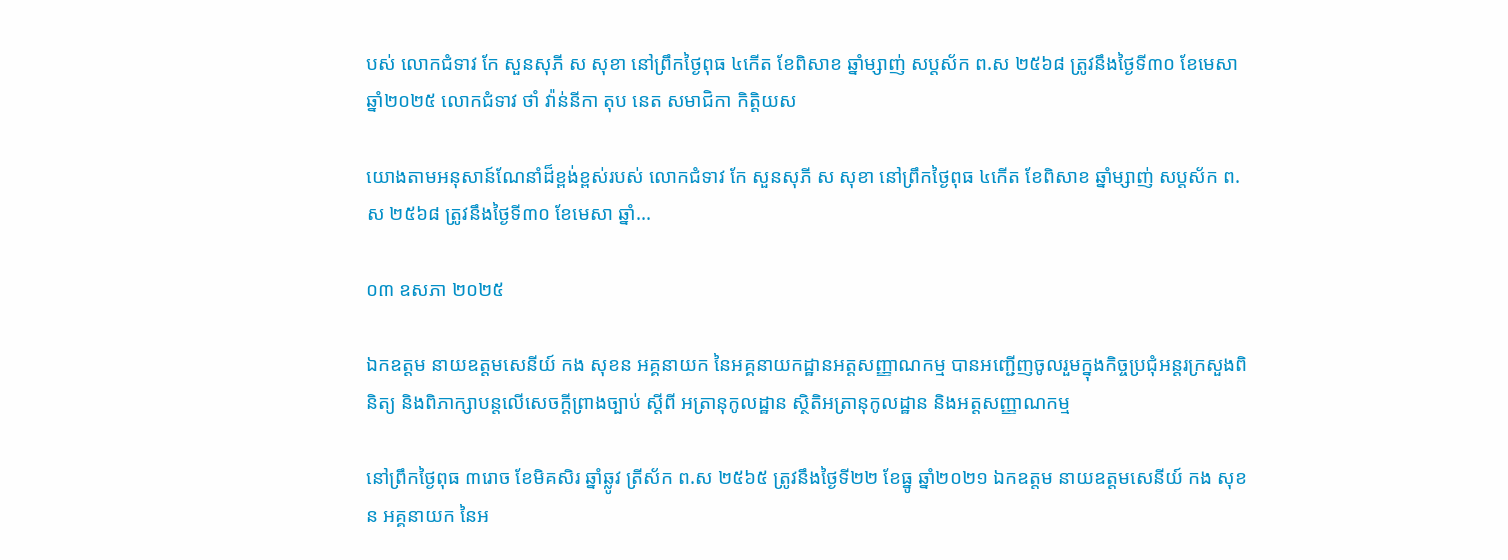បស់ លោកជំទាវ កែ សួនសុភី ស សុខា នៅព្រឹកថ្ងៃពុធ ៤កើត ខែពិសាខ ឆ្នាំម្សាញ់ សប្តស័ក ព.ស ២៥៦៨ ត្រូវនឹងថ្ងៃទី៣០ ខែមេសា ឆ្នាំ២០២៥ លោកជំទាវ ថាំ វ៉ាន់នីកា តុប នេត សមាជិកា កិត្តិយស

យោងតាមអនុសាន៍ណែនាំដ៏ខ្ពង់ខ្ពស់របស់ លោកជំទាវ កែ សួនសុភី ស សុខា នៅព្រឹកថ្ងៃពុធ ៤កើត ខែពិសាខ ឆ្នាំម្សាញ់ សប្តស័ក ព.ស ២៥៦៨ ត្រូវនឹងថ្ងៃទី៣០ ខែមេសា ឆ្នាំ...

០៣ ឧសភា ២០២៥

ឯកឧត្តម នាយឧត្តមសេនីយ៍ កង សុខន អគ្គនាយក នៃអគ្គនាយកដ្ឋានអត្តសញ្ញាណកម្ម បានអញ្ជើញចូលរួមក្នុងកិច្ចប្រជុំអន្តរក្រសួងពិនិត្យ និងពិភាក្សាបន្តលើសេចក្ដីព្រាងច្បាប់ ស្ដីពី អត្រានុកូលដ្ឋាន ស្ថិតិអត្រានុកូលដ្ឋាន និងអត្តសញ្ញាណកម្ម

នៅព្រឹកថ្ងៃពុធ ៣រោច ខែមិគសិរ ឆ្នាំឆ្លូវ ត្រីស័ក ព.ស ២៥៦៥ ត្រូវនឹងថ្ងៃទី២២ ខែធ្នូ ឆ្នាំ២០២១ ឯកឧត្តម នាយឧត្តមសេនីយ៍ កង សុខន អគ្គនាយក នៃអ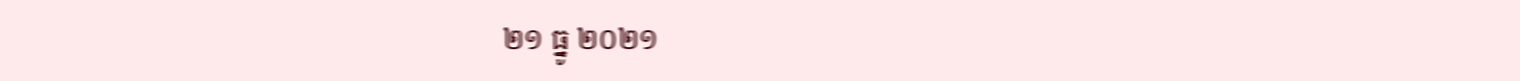២១ ធ្នូ ២០២១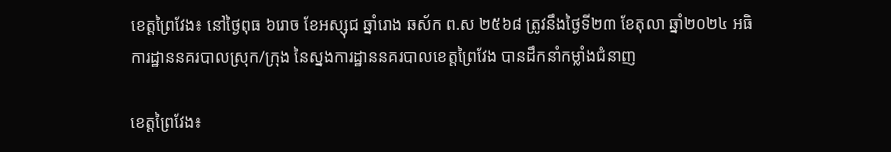ខេត្តព្រៃវែង៖ នៅថ្ងៃពុធ ៦រោច ខែអស្សុជ ឆ្នាំរោង ឆស័ក ព.ស ២៥៦៨ ត្រូវនឹងថ្ងៃទី២៣ ខែតុលា ឆ្នាំ២០២៤ អធិការដ្ឋាននគរបាលស្រុក/ក្រុង នៃស្នងការដ្ឋាននគរបាលខេត្តព្រៃវែង បានដឹកនាំកម្លាំងជំនាញ

ខេត្តព្រៃវែង៖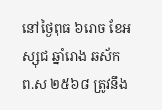នៅថ្ងៃពុធ ៦រោច ខែអស្សុជ ឆ្នាំរោង ឆស័ក ព.ស ២៥៦៨ ត្រូវនឹង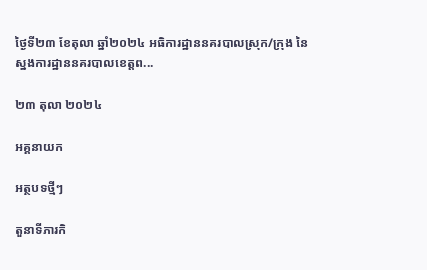ថ្ងៃទី២៣ ខែតុលា ឆ្នាំ២០២៤ អធិការដ្ឋាននគរបាលស្រុក/ក្រុង នៃស្នងការដ្ឋាននគរបាលខេត្តព...

២៣ តុលា ២០២៤

អគ្គនាយក

អត្ថបទថ្មីៗ

តួនាទីភារកិ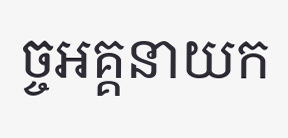ច្ចអគ្គនាយក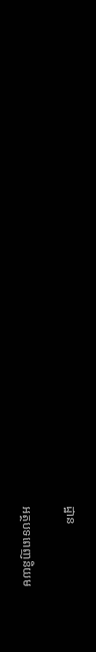ដ្ឋាន

អត្ថបទពេញនិយម